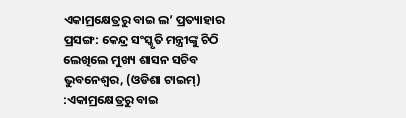ଏକାମ୍ରକ୍ଷେତ୍ରରୁ ବାଇ ଲ’ ପ୍ରତ୍ୟାହାର ପ୍ରସଙ୍ଗ: କେନ୍ଦ୍ର ସଂସ୍କୃତି ମନ୍ତ୍ରୀଙ୍କୁ ଚିଠି ଲେଖିଲେ ମୁଖ୍ୟ ଶାସନ ସଚିବ
ଭୁବନେଶ୍ବର, (ଓଡିଶା ଟାଇମ୍) :ଏକାମ୍ରକ୍ଷେତ୍ରରୁ ବାଇ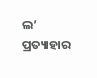ଲ’ ପ୍ରତ୍ୟାହାର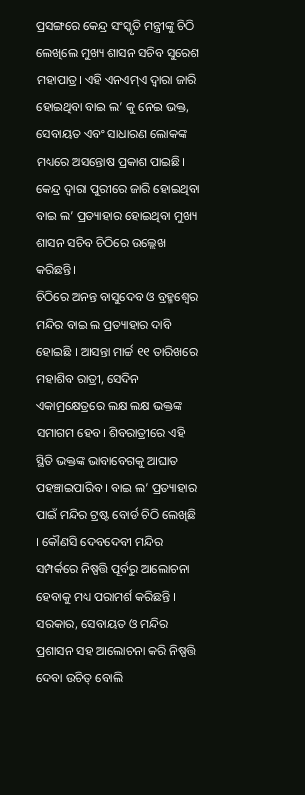ପ୍ରସଙ୍ଗରେ କେନ୍ଦ୍ର ସଂସ୍କୃତି ମନ୍ତ୍ରୀଙ୍କୁ ଚିଠି ଲେଖିଲେ ମୁଖ୍ୟ ଶାସନ ସଚିବ ସୁରେଶ ମହାପାତ୍ର। ଏହି ଏନଏମ୍ଏ ଦ୍ବାରା ଜାରି ହୋଇଥିବା ବାଇ ଲ’ କୁ ନେଇ ଭକ୍ତ, ସେବାୟତ ଏବଂ ସାଧାରଣ ଲୋକଙ୍କ ମଧ୍ୟରେ ଅସନ୍ତୋଷ ପ୍ରକାଶ ପାଇଛି। କେନ୍ଦ୍ର ଦ୍ବାରା ପୁରୀରେ ଜାରି ହୋଇଥିବା ବାଇ ଲ’ ପ୍ରତ୍ୟାହାର ହୋଇଥିବା ମୁଖ୍ୟ ଶାସନ ସଚିବ ଚିଠିରେ ଉଲ୍ଲେଖ କରିଛନ୍ତି।
ଚିଠିରେ ଅନନ୍ତ ବାସୁଦେବ ଓ ବ୍ରହ୍ମଶ୍ୱେର ମନ୍ଦିର ବାଇ ଲ ପ୍ରତ୍ୟାହାର ଦାବି ହୋଇଛି । ଆସନ୍ତା ମାର୍ଚ୍ଚ ୧୧ ତାରିଖରେ ମହାଶିବ ରାତ୍ରୀ, ସେଦିନ ଏକାମ୍ରକ୍ଷେତ୍ରରେ ଲକ୍ଷ ଲକ୍ଷ ଭକ୍ତଙ୍କ ସମାଗମ ହେବ। ଶିବରାତ୍ରୀରେ ଏହି ସ୍ଥିତି ଭକ୍ତଙ୍କ ଭାବାବେଗକୁ ଆଘାତ ପହଞ୍ଚାଇପାରିବ । ବାଇ ଲ’ ପ୍ରତ୍ୟାହାର ପାଇଁ ମନ୍ଦିର ଟ୍ରଷ୍ଟ ବୋର୍ଡ ଚିଠି ଲେଖିଛି । କୌଣସି ଦେବଦେବୀ ମନ୍ଦିର ସମ୍ପର୍କରେ ନିଷ୍ପତ୍ତି ପୂର୍ବରୁ ଆଲୋଚନା ହେବାକୁ ମଧ୍ୟ ପରାମର୍ଶ କରିଛନ୍ତି । ସରକାର, ସେବାୟତ ଓ ମନ୍ଦିର ପ୍ରଶାସନ ସହ ଆଲୋଚନା କରି ନିଷ୍ପତ୍ତି ଦେବା ଉଚିତ୍ ବୋଲି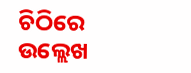ଚିଠିରେ ଉଲ୍ଲେଖ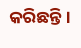କରିଛନ୍ତି।